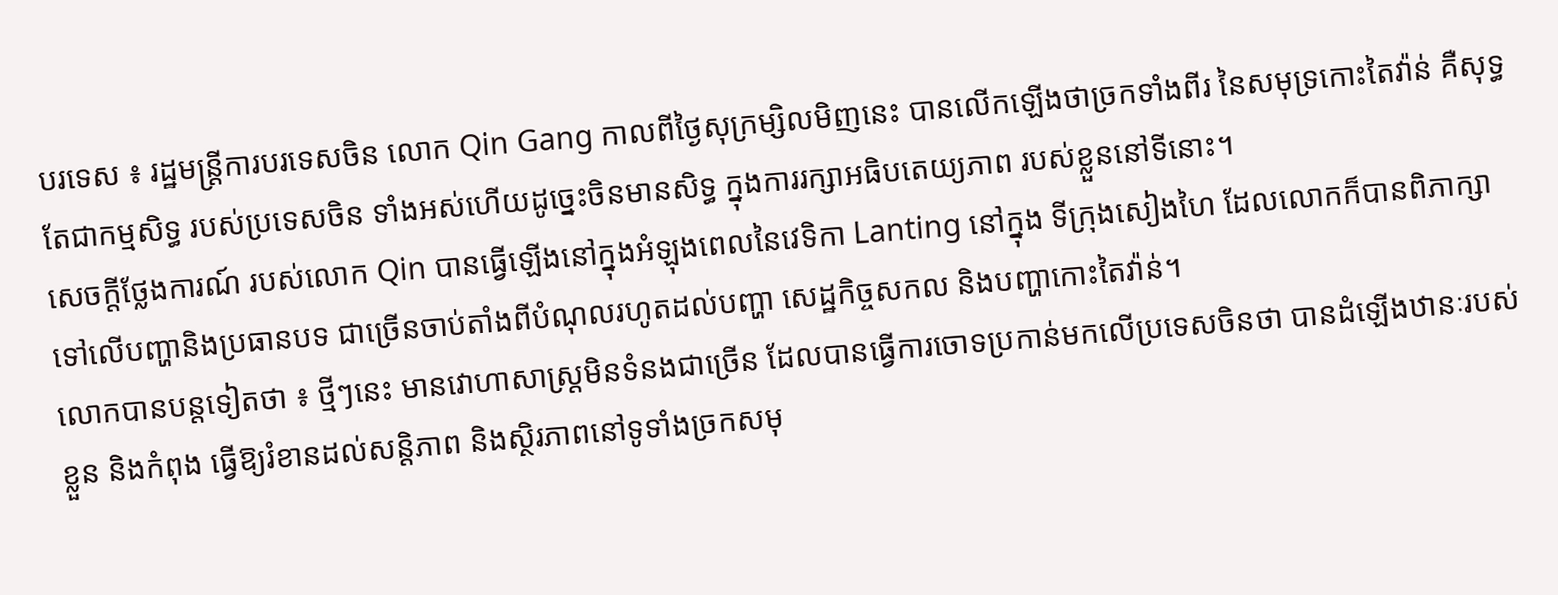បរទេស ៖ រដ្ឋមន្ត្រីការបរទេសចិន លោក Qin Gang កាលពីថ្ងៃសុក្រម្សិលមិញនេះ បានលើកឡើងថាច្រកទាំងពីរ នៃសមុទ្រកោះតៃវ៉ាន់ គឺសុទ្ធតែជាកម្មសិទ្ធ របស់ប្រទេសចិន ទាំងអស់ហើយដូច្នេះចិនមានសិទ្ធ ក្នុងការរក្សាអធិបតេយ្យភាព របស់ខ្លួននៅទីនោះ។
សេចក្តីថ្លែងការណ៍ របស់លោក Qin បានធ្វើឡើងនៅក្នុងអំឡុងពេលនៃវេទិកា Lanting នៅក្នុង ទីក្រុងសៀងហៃ ដែលលោកក៏បានពិភាក្សា ទៅលើបញ្ហានិងប្រធានបទ ជាច្រើនចាប់តាំងពីបំណុលរហូតដល់បញ្ហា សេដ្ឋកិច្ចសកល និងបញ្ហាកោះតៃវ៉ាន់។
លោកបានបន្តទៀតថា ៖ ថ្មីៗនេះ មានវោហាសាស្ត្រមិនទំនងជាច្រើន ដែលបានធ្វើការចោទប្រកាន់មកលើប្រទេសចិនថា បានដំឡើងឋានៈរបស់ខ្លួន និងកំពុង ធ្វើឱ្យរំខានដល់សន្តិភាព និងស្ថិរភាពនៅទូទាំងច្រកសមុ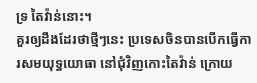ទ្រ តៃវ៉ាន់នោះ។
គួរឲ្យដឹងដែរថាថ្មីៗនេះ ប្រទេសចិនបានបើកធ្វើការសមយុទ្ធយោធា នៅជុំវិញកោះតៃវ៉ាន់ ក្រោយ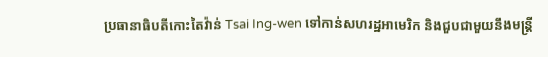ប្រធានាធិបតីកោះតៃវ៉ាន់ Tsai Ing-wen ទៅកាន់សហរដ្ឋអាមេរិក និងជួបជាមួយនឹងមន្ត្រី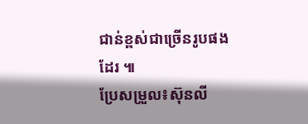ជាន់ខ្ពស់ជាច្រើនរូបផងដែរ ៕
ប្រែសម្រួល៖ស៊ុនលី